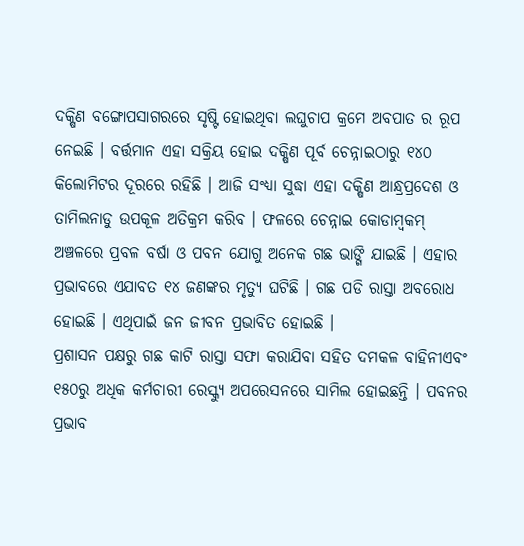ଦକ୍ଷିଣ ବଙ୍ଗୋପସାଗରରେ ସୃଷ୍ଟି ହୋଇଥିବା ଲଘୁଚାପ କ୍ରମେ ଅବପାତ ର ରୂପ ନେଇଛି । ବର୍ତ୍ତମାନ ଏହା ସକ୍ରିୟ ହୋଇ ଦକ୍ଷିଣ ପୂର୍ବ ଚେନ୍ନାଇଠାରୁ ୧୪୦ କିଲୋମିଟର ଦୂରରେ ରହିଛି । ଆଜି ସଂଧ୍ୟା ସୁଦ୍ଧା ଏହା ଦକ୍ଷିଣ ଆନ୍ଧ୍ରପ୍ରଦେଶ ଓ ତାମିଲନାଡୁ ଉପକୂଳ ଅତିକ୍ରମ କରିବ । ଫଳରେ ଚେନ୍ନାଇ କୋଡାମ୍ବକମ୍ ଅଞ୍ଚଳରେ ପ୍ରବଳ ବର୍ଷା ଓ ପବନ ଯୋଗୁ ଅନେକ ଗଛ ଭାଙ୍ଗି ଯାଇଛି । ଏହାର ପ୍ରଭାବରେ ଏଯାବତ ୧୪ ଜଣଙ୍କର ମୃତ୍ୟୁ ଘଟିଛି । ଗଛ ପଡି ରାସ୍ତା ଅବରୋଧ ହୋଇଛି । ଏଥିପାଇଁ ଜନ ଜୀବନ ପ୍ରଭାବିତ ହୋଇଛି ।
ପ୍ରଶାସନ ପକ୍ଷରୁ ଗଛ କାଟି ରାସ୍ତା ସଫା କରାଯିବା ସହିତ ଦମକଳ ବାହିନୀଏବଂ ୧୫୦ରୁ ଅଧିକ କର୍ମଚାରୀ ରେସ୍କ୍ୟୁ ଅପରେସନରେ ସାମିଲ ହୋଇଛନ୍ତି । ପବନର ପ୍ରଭାବ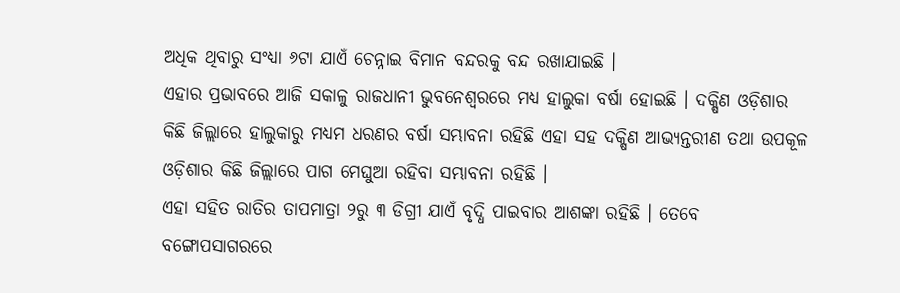ଅଧିକ ଥିବାରୁ ସଂଧ୍ୟା ୬ଟା ଯାଏଁ ଚେନ୍ନାଇ ବିମାନ ବନ୍ଦରକୁ ବନ୍ଦ ରଖାଯାଇଛି ।
ଏହାର ପ୍ରଭାବରେ ଆଜି ସକାଳୁ ରାଜଧାନୀ ଭୁବନେଶ୍ୱରରେ ମଧ୍ୟ ହାଲୁକା ବର୍ଷା ହୋଇଛି । ଦକ୍ଷିଣ ଓଡ଼ିଶାର କିଛି ଜିଲ୍ଲାରେ ହାଲୁକାରୁ ମଧ୍ୟମ ଧରଣର ବର୍ଷା ସମ୍ଭାବନା ରହିଛି ଏହା ସହ ଦକ୍ଷିଣ ଆଭ୍ୟନ୍ତରୀଣ ତଥା ଉପକୂଳ ଓଡ଼ିଶାର କିଛି ଜିଲ୍ଲାରେ ପାଗ ମେଘୁଆ ରହିବା ସମ୍ଭାବନା ରହିଛି ।
ଏହା ସହିତ ରାତିର ତାପମାତ୍ରା ୨ରୁ ୩ ଡିଗ୍ରୀ ଯାଏଁ ବୃଦ୍ଧି ପାଇବାର ଆଶଙ୍କା ରହିଛି । ତେବେ ବଙ୍ଗୋପସାଗରରେ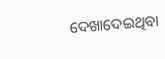ଦେଖାଦେଇଥିବା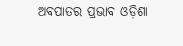ଅବପାତର ପ୍ରଭାବ ଓଡ଼ିଶା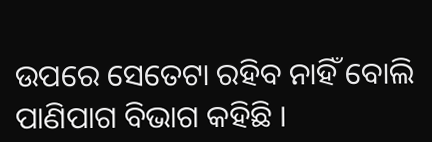ଉପରେ ସେତେଟା ରହିବ ନାହିଁ ବୋଲି ପାଣିପାଗ ବିଭାଗ କହିଛି ।